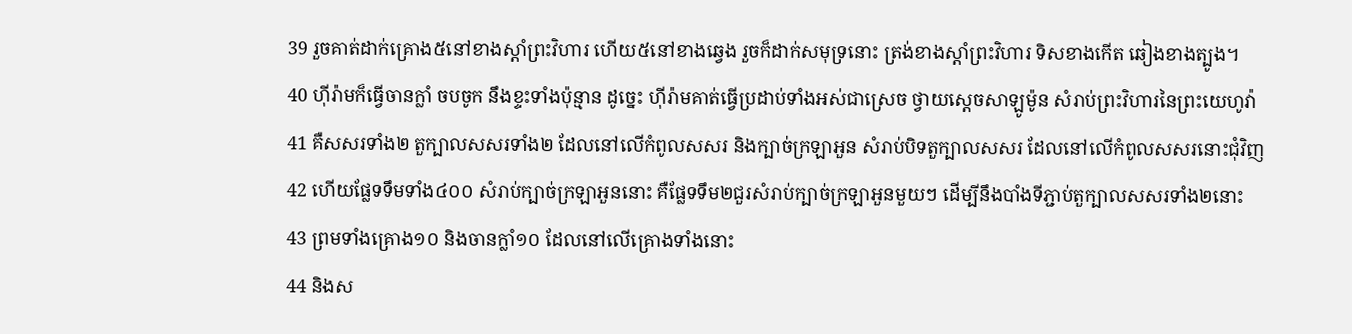39 រួចគាត់ដាក់គ្រោង៥នៅខាងស្តាំព្រះវិហារ ហើយ៥នៅខាងឆ្វេង រួចក៏ដាក់សមុទ្រនោះ ត្រង់ខាងស្តាំព្រះវិហារ ទិសខាងកើត ឆៀងខាងត្បូង។
40 ហ៊ីរ៉ាមក៏ធ្វើចានក្លាំ ចបចូក នឹងខ្ទះទាំងប៉ុន្មាន ដូច្នេះ ហ៊ីរ៉ាមគាត់ធ្វើប្រដាប់ទាំងអស់ជាស្រេច ថ្វាយស្តេចសាឡូម៉ូន សំរាប់ព្រះវិហារនៃព្រះយេហូវ៉ា
41 គឺសសរទាំង២ តួក្បាលសសរទាំង២ ដែលនៅលើកំពូលសសរ និងក្បាច់ក្រឡាអួន សំរាប់បិទតួក្បាលសសរ ដែលនៅលើកំពូលសសរនោះជុំវិញ
42 ហើយផ្លែទទឹមទាំង៤០០ សំរាប់ក្បាច់ក្រឡាអួននោះ គឺផ្លែទទឹម២ជួរសំរាប់ក្បាច់ក្រឡាអួនមួយៗ ដើម្បីនឹងបាំងទីភ្ជាប់តួក្បាលសសរទាំង២នោះ
43 ព្រមទាំងគ្រោង១០ និងចានក្លាំ១០ ដែលនៅលើគ្រោងទាំងនោះ
44 និងស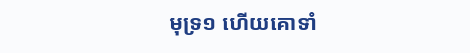មុទ្រ១ ហើយគោទាំ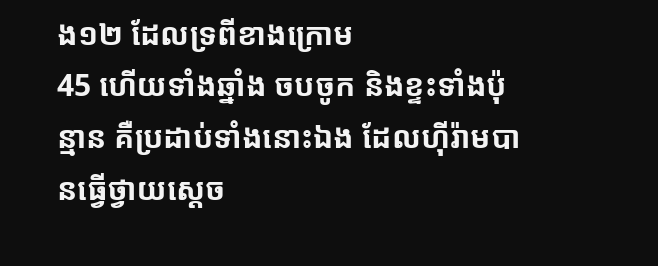ង១២ ដែលទ្រពីខាងក្រោម
45 ហើយទាំងឆ្នាំង ចបចូក និងខ្ទះទាំងប៉ុន្មាន គឺប្រដាប់ទាំងនោះឯង ដែលហ៊ីរ៉ាមបានធ្វើថ្វាយស្តេច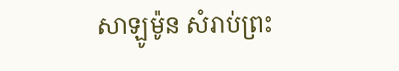សាឡូម៉ូន សំរាប់ព្រះ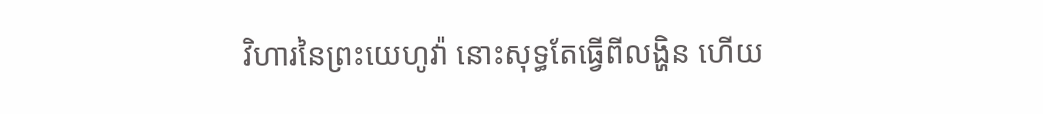វិហារនៃព្រះយេហូវ៉ា នោះសុទ្ធតែធ្វើពីលង្ហិន ហើយ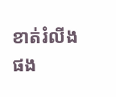ខាត់រំលីងផង